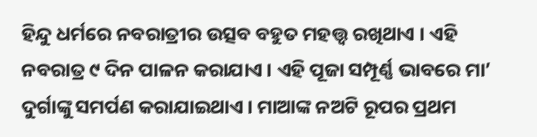ହିନ୍ଦୁ ଧର୍ମରେ ନବରାତ୍ରୀର ଉତ୍ସବ ବହୁତ ମହତ୍ତ୍ୱ ରଖିଥାଏ । ଏହି ନବରାତ୍ର ୯ ଦିନ ପାଳନ କରାଯାଏ । ଏହି ପୂଜା ସମ୍ପୂର୍ଣ୍ଣ ଭାବରେ ମା’ ଦୁର୍ଗାଙ୍କୁ ସମର୍ପଣ କରାଯାଇଥାଏ । ମାଆଙ୍କ ନଅଟି ରୂପର ପ୍ରଥମ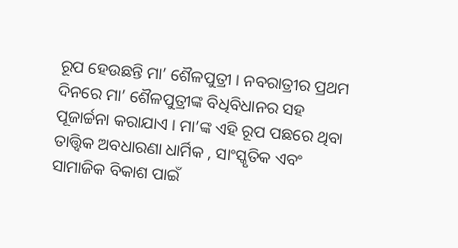ରୂପ ହେଉଛନ୍ତି ମା’ ଶୈଳପୁତ୍ରୀ । ନବରାତ୍ରୀର ପ୍ରଥମ ଦିନରେ ମା’ ଶୈଳପୁତ୍ରୀଙ୍କ ବିଧିବିଧାନର ସହ ପୂଜାର୍ଚ୍ଚନା କରାଯାଏ । ମା’ଙ୍କ ଏହି ରୂପ ପଛରେ ଥିବା ତାତ୍ତ୍ୱିକ ଅବଧାରଣା ଧାର୍ମିକ , ସାଂସ୍କୃତିକ ଏବଂ ସାମାଜିକ ବିକାଶ ପାଇଁ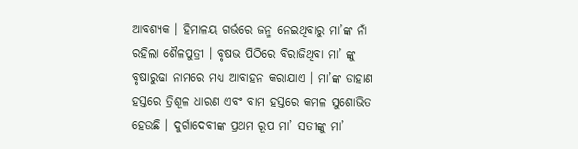ଆବଶ୍ୟକ । ହିମାଳୟ ଗର୍ଭରେ ଜନ୍ମ ନେଇଥିବାରୁ ମା’ଙ୍କ ନାଁ ରହିଲା ଶୈଳପୁତ୍ରୀ । ବୃଷଭ ପିଠିରେ ବିରାଜିଥିବା ମା’ ଙ୍କୁ ବୃଷାରୁଢା ନାମରେ ମଧ୍ୟ ଆବାହନ କରାଯାଏ । ମା’ଙ୍କ ଡାହାଣ ହସ୍ତରେ ତ୍ରିଶୂଳ ଧାରଣ ଏବଂ ବାମ ହସ୍ତରେ କମଳ ସୁଶୋଭିତ ହେଉଛି । ଦୁର୍ଗାଦେବୀଙ୍କ ପ୍ରଥମ ରୂପ ମା’ ସତୀଙ୍କୁ ମା’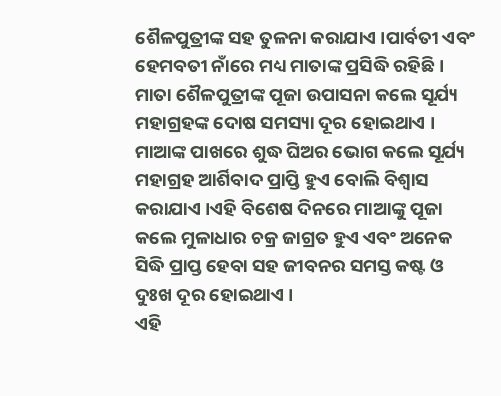ଶୈଳପୁତ୍ରୀଙ୍କ ସହ ତୁଳନା କରାଯାଏ ।ପାର୍ବତୀ ଏବଂ ହେମବତୀ ନାଁରେ ମଧ୍ୟ ମାତାଙ୍କ ପ୍ରସିଦ୍ଧି ରହିଛି । ମାତା ଶୈଳପୁତ୍ରୀଙ୍କ ପୂଜା ଉପାସନା କଲେ ସୂର୍ଯ୍ୟ ମହାଗ୍ରହଙ୍କ ଦୋଷ ସମସ୍ୟା ଦୂର ହୋଇଥାଏ । ମାଆଙ୍କ ପାଖରେ ଶୁଦ୍ଧ ଘିଅର ଭୋଗ କଲେ ସୂର୍ଯ୍ୟ ମହାଗ୍ରହ ଆର୍ଶିବାଦ ପ୍ରାପ୍ତି ହୁଏ ବୋଲି ବିଶ୍ୱାସ କରାଯାଏ ।ଏହି ବିଶେଷ ଦିନରେ ମାଆଙ୍କୁ ପୂଜା କଲେ ମୁଳାଧାର ଚକ୍ର ଜାଗ୍ରତ ହୁଏ ଏବଂ ଅନେକ ସିଦ୍ଧି ପ୍ରାପ୍ତ ହେବା ସହ ଜୀବନର ସମସ୍ତ କଷ୍ଟ ଓ ଦୁଃଖ ଦୂର ହୋଇଥାଏ ।
ଏହି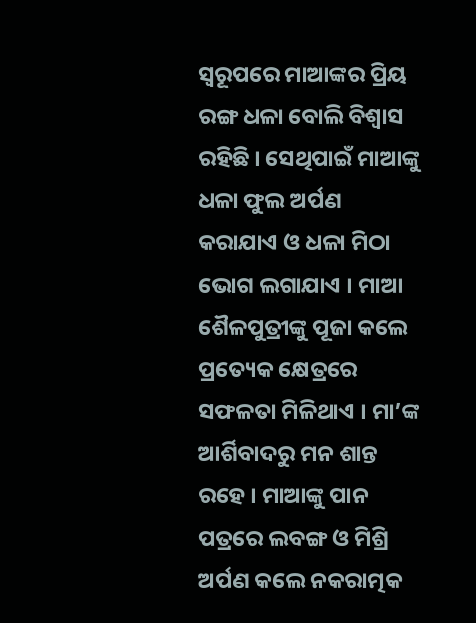ସ୍ୱରୂପରେ ମାଆଙ୍କର ପ୍ରିୟ ରଙ୍ଗ ଧଳା ବୋଲି ବିଶ୍ୱାସ ରହିଛି । ସେଥିପାଇଁ ମାଆଙ୍କୁ ଧଳା ଫୁଲ ଅର୍ପଣ କରାଯାଏ ଓ ଧଳା ମିଠା ଭୋଗ ଲଗାଯାଏ । ମାଆ ଶୈଳପୁତ୍ରୀଙ୍କୁ ପୂଜା କଲେ ପ୍ରତ୍ୟେକ କ୍ଷେତ୍ରରେ ସଫଳତା ମିଳିଥାଏ । ମା’ଙ୍କ ଆର୍ଶିବାଦରୁ ମନ ଶାନ୍ତ ରହେ । ମାଆଙ୍କୁ ପାନ ପତ୍ରରେ ଲବଙ୍ଗ ଓ ମିଶ୍ରି ଅର୍ପଣ କଲେ ନକରାତ୍ମକ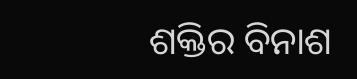ଶକ୍ତିର ବିନାଶ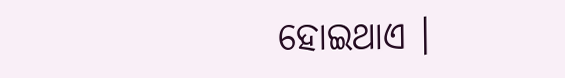ହୋଇଥାଏ ।